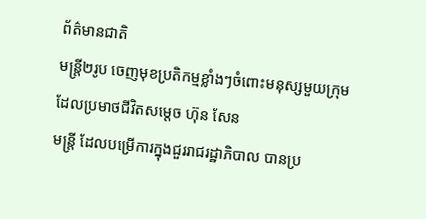ព័ត៌មានជាតិ
មន្ត្រី២រូប ចេញមុខប្រតិកម្មខ្លាំងៗចំពោះមនុស្សមួយក្រុមដែលប្រមាថជីវិតសម្តេច ហ៊ុន សែន
មន្ត្រី ដែលបម្រើការក្នុងជួររាជរដ្ឋាភិបាល បានប្រ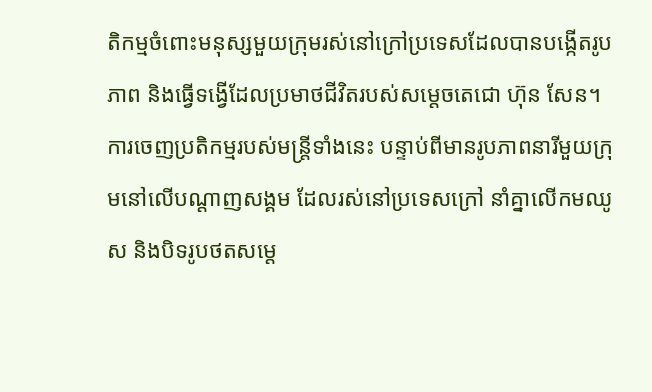តិកម្មចំពោះមនុស្សមួយក្រុមរស់នៅក្រៅប្រទេសដែលបានបង្កើតរូបភាព និងធ្វើទង្វើដែលប្រមាថជីវិតរបស់សម្តេចតេជោ ហ៊ុន សែន។
ការចេញប្រតិកម្មរបស់មន្រ្តីទាំងនេះ បន្ទាប់ពីមានរូបភាពនារីមួយក្រុមនៅលើបណ្តាញសង្គម ដែលរស់នៅប្រទេសក្រៅ នាំគ្នាលើកមឈូស និងបិទរូបថតសម្តេ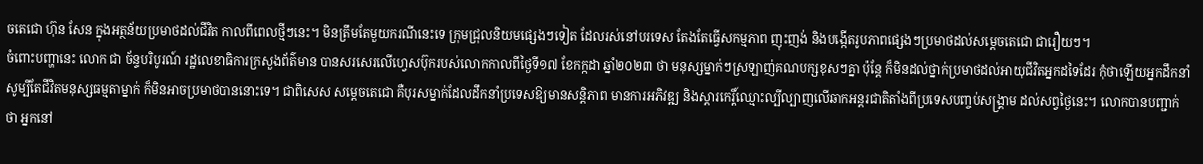ចតេជោ ហ៊ុន សែន ក្នុងអត្ថន័យប្រមាថដល់ជីវិត កាលពីពេលថ្មីៗនេះ។ មិនត្រឹមតែមួយករណីនេះទេ ក្រុមជ្រុលនិយមផ្សេងៗទៀត ដែលរស់នៅបរទេស តែងតែធ្វើសកម្មភាព ញុះញង់ និងបង្កើតរូបភាពផ្សេងៗប្រមាថដល់សម្តេចតេជោ ជារឿយៗ។
ចំពោះបញ្ហានេះ លោក ជា ច័ន្ទបរិបូរណ៍ រដ្ឋលេខាធិការក្រសួងព័ត៌មាន បានសរសេរលើហ្វេសប៊ុករបស់លោកកាលពីថ្ងៃទី១៧ ខែកក្កដា ឆ្នាំ២០២៣ ថា មនុស្សម្នាក់ៗស្រឡាញ់គណបក្សខុសៗគ្នា ប៉ុន្តែ ក៏មិនដល់ថ្នាក់ប្រមាថដល់អាយុជីវិតអ្នកដទៃដែរ កុំថាឡើយអ្នកដឹកនាំ សូម្បីតែជីវិតមនុស្សធម្មតាម្នាក់ ក៏មិនអាចប្រមាថបាននោះទេ។ ជាពិសេស សម្តេចតេជោ គឺបុរសម្នាក់ដែលដឹកនាំប្រទេសឱ្យមានសន្តិភាព មានការអភិវឌ្ឍ និងស្តារកេរ្តិ៍ឈ្មោះល្បីល្បាញលើឆាកអន្តរជាតិតាំងពីប្រទេសបញ្ចប់សង្គ្រាម ដល់សព្វថ្ងៃនេះ។ លោកបានបញ្ជាក់ថា អ្នកនៅ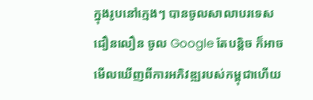ក្នុងរូបនៅក្មេងៗ បានចូលសាលាបរទេសជឿនលឿន ចូល Google តែបន្តិច ក៏អាចមើលឃើញពីការអភិវឌ្ឍរបស់កម្ពុជាហើយ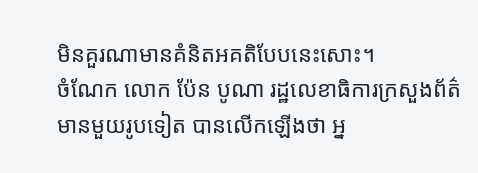មិនគួរណាមានគំនិតអគតិបែបនេះសោះ។
ចំណែក លោក ប៉ែន បូណា រដ្ឋលេខាធិការក្រសួងព័ត៌មានមួយរូបទៀត បានលើកឡើងថា អ្ន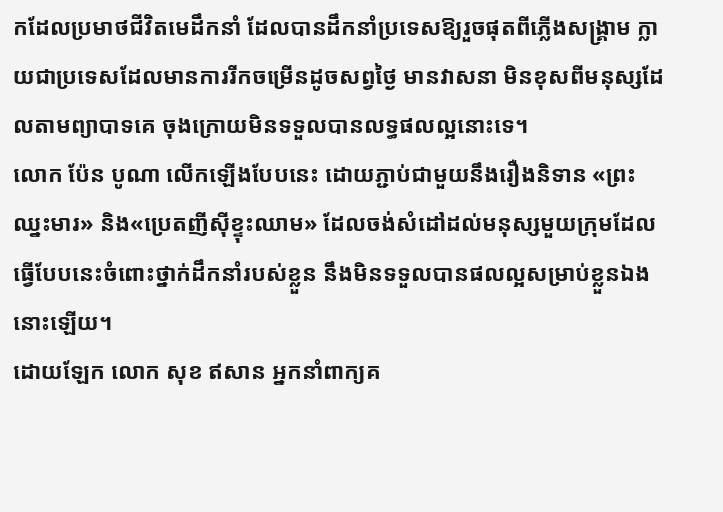កដែលប្រមាថជីវិតមេដឹកនាំ ដែលបានដឹកនាំប្រទេសឱ្យរួចផុតពីភ្លើងសង្គ្រាម ក្លាយជាប្រទេសដែលមានការរីកចម្រើនដូចសព្វថ្ងៃ មានវាសនា មិនខុសពីមនុស្សដែលតាមព្យាបាទគេ ចុងក្រោយមិនទទួលបានលទ្ធផលល្អនោះទេ។
លោក ប៉ែន បូណា លើកឡើងបែបនេះ ដោយភ្ជាប់ជាមួយនឹងរឿងនិទាន «ព្រះឈ្នះមារ» និង«ប្រេតញីស៊ីខ្ទុះឈាម» ដែលចង់សំដៅដល់មនុស្សមួយក្រុមដែលធ្វើបែបនេះចំពោះថ្នាក់ដឹកនាំរបស់ខ្លួន នឹងមិនទទួលបានផលល្អសម្រាប់ខ្លួនឯងនោះឡើយ។
ដោយឡែក លោក សុខ ឥសាន អ្នកនាំពាក្យគ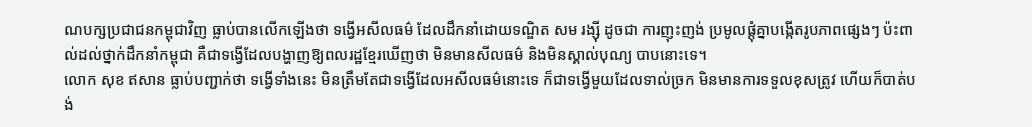ណបក្សប្រជាជនកម្ពុជាវិញ ធ្លាប់បានលើកឡើងថា ទង្វើអសីលធម៌ ដែលដឹកនាំដោយទណ្ឌិត សម រង្ស៊ី ដូចជា ការញុះញង់ ប្រមូលផ្តុំគ្នាបង្កើតរូបភាពផ្សេងៗ ប៉ះពាល់ដល់ថ្នាក់ដឹកនាំកម្ពុជា គឺជាទង្វើដែលបង្ហាញឱ្យពលរដ្ឋខ្មែរឃើញថា មិនមានសីលធម៌ និងមិនស្គាល់បុណ្យ បាបនោះទេ។
លោក សុខ ឥសាន ធ្លាប់បញ្ជាក់ថា ទង្វើទាំងនេះ មិនត្រឹមតែជាទង្វើដែលអសីលធម៌នោះទេ ក៏ជាទង្វើមួយដែលទាល់ច្រក មិនមានការទទួលខុសត្រូវ ហើយក៏បាត់បង់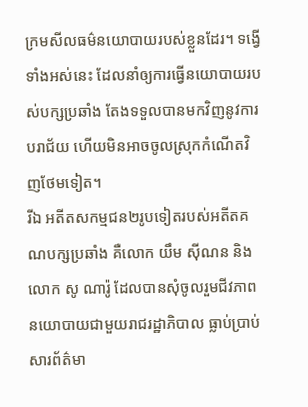ក្រមសីលធម៌នយោបាយរបស់ខ្លួនដែរ។ ទង្វើទាំងអស់នេះ ដែលនាំឲ្យការធ្វើនយោបាយរបស់បក្សប្រឆាំង តែងទទួលបានមកវិញនូវការបរាជ័យ ហើយមិនអាចចូលស្រុកកំណើតវិញថែមទៀត។
រីឯ អតីតសកម្មជន២រូបទៀតរបស់អតីតគណបក្សប្រឆាំង គឺលោក យឹម ស៊ីណន និង លោក សូ ណារ៉ូ ដែលបានសុំចូលរួមជីវភាពនយោបាយជាមួយរាជរដ្ឋាភិបាល ធ្លាប់ប្រាប់សារព័ត៌មា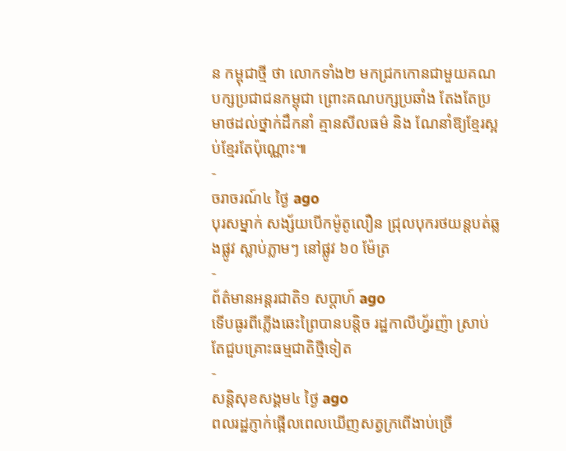ន កម្ពុជាថ្មី ថា លោកទាំង២ មកជ្រកកោនជាមួយគណបក្សប្រជាជនកម្ពុជា ព្រោះគណបក្សប្រឆាំង តែងតែប្រមាថដល់ថ្នាក់ដឹកនាំ គ្មានសីលធម៌ និង ណែនាំឱ្យខ្មែរស្អប់ខ្មែរតែប៉ុណ្ណោះ៕
-
ចរាចរណ៍៤ ថ្ងៃ ago
បុរសម្នាក់ សង្ស័យបើកម៉ូតូលឿន ជ្រុលបុករថយន្តបត់ឆ្លងផ្លូវ ស្លាប់ភ្លាមៗ នៅផ្លូវ ៦០ ម៉ែត្រ
-
ព័ត៌មានអន្ដរជាតិ១ សប្តាហ៍ ago
ទើបធូរពីភ្លើងឆេះព្រៃបានបន្តិច រដ្ឋកាលីហ្វ័រញ៉ា ស្រាប់តែជួបគ្រោះធម្មជាតិថ្មីទៀត
-
សន្តិសុខសង្គម៤ ថ្ងៃ ago
ពលរដ្ឋភ្ញាក់ផ្អើលពេលឃើញសត្វក្រពើងាប់ច្រើ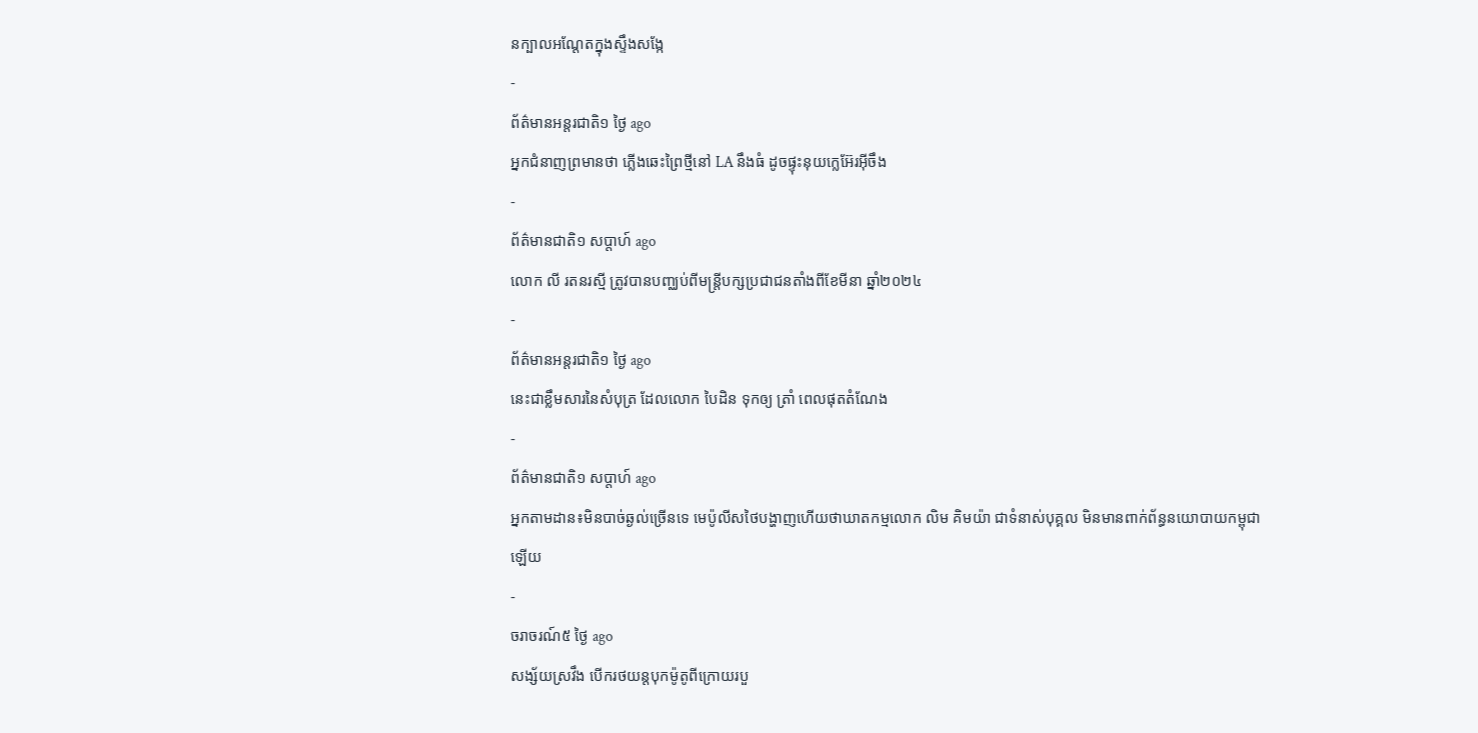នក្បាលអណ្ដែតក្នុងស្ទឹងសង្កែ
-
ព័ត៌មានអន្ដរជាតិ១ ថ្ងៃ ago
អ្នកជំនាញព្រមានថា ភ្លើងឆេះព្រៃថ្មីនៅ LA នឹងធំ ដូចផ្ទុះនុយក្លេអ៊ែរអ៊ីចឹង
-
ព័ត៌មានជាតិ១ សប្តាហ៍ ago
លោក លី រតនរស្មី ត្រូវបានបញ្ឈប់ពីមន្ត្រីបក្សប្រជាជនតាំងពីខែមីនា ឆ្នាំ២០២៤
-
ព័ត៌មានអន្ដរជាតិ១ ថ្ងៃ ago
នេះជាខ្លឹមសារនៃសំបុត្រ ដែលលោក បៃដិន ទុកឲ្យ ត្រាំ ពេលផុតតំណែង
-
ព័ត៌មានជាតិ១ សប្តាហ៍ ago
អ្នកតាមដាន៖មិនបាច់ឆ្ងល់ច្រើនទេ មេប៉ូលីសថៃបង្ហាញហើយថាឃាតកម្មលោក លិម គិមយ៉ា ជាទំនាស់បុគ្គល មិនមានពាក់ព័ន្ធនយោបាយកម្ពុជាឡើយ
-
ចរាចរណ៍៥ ថ្ងៃ ago
សង្ស័យស្រវឹង បើករថយន្តបុកម៉ូតូពីក្រោយរបួ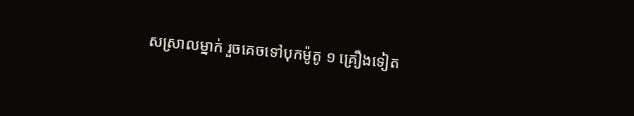សស្រាលម្នាក់ រួចគេចទៅបុកម៉ូតូ ១ គ្រឿងទៀត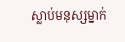ស្លាប់មនុស្សម្នាក់